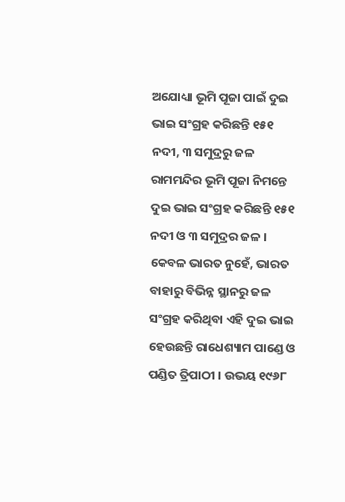ଅଯୋଧ୍ୟା ଭୂମି ପୂଜା ପାଇଁ ଦୁଇ ଭାଇ ସଂଗ୍ରହ କରିଛନ୍ତି ୧୫୧ ନଦୀ, ୩ ସମୁଦ୍ରରୁ ଜଳ
ରାମମନ୍ଦିର ଭୂମି ପୂଜା ନିମନ୍ତେ ଦୁଇ ଭାଇ ସଂଗ୍ରହ କରିଛନ୍ତି ୧୫୧ ନଦୀ ଓ ୩ ସମୁଦ୍ରର ଜଳ । କେବଳ ଭାରତ ନୁହେଁ, ଭାରତ ବାହାରୁ ବିଭିନ୍ନ ସ୍ଥାନରୁ ଜଳ ସଂଗ୍ରହ କରିଥିବା ଏହି ଦୁଇ ଭାଇ ହେଉଛନ୍ତି ରାଧେଶ୍ୟାମ ପାଣ୍ଡେ ଓ ପଣ୍ଡିତ ତ୍ରିପାଠୀ । ଉଭୟ ୧୯୬୮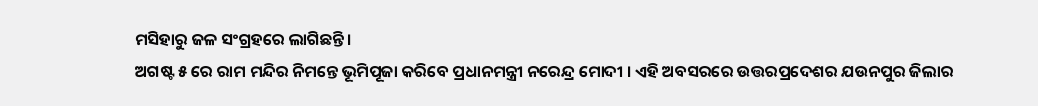ମସିହାରୁ ଜଳ ସଂଗ୍ରହରେ ଲାଗିଛନ୍ତି ।
ଅଗଷ୍ଟ ୫ ରେ ରାମ ମନ୍ଦିର ନିମନ୍ତେ ଭୂମିପୂଜା କରିବେ ପ୍ରଧାନମନ୍ତ୍ରୀ ନରେନ୍ଦ୍ର ମୋଦୀ । ଏହି ଅବସରରେ ଉତ୍ତରପ୍ରଦେଶର ଯଉନପୁର ଜିଲାର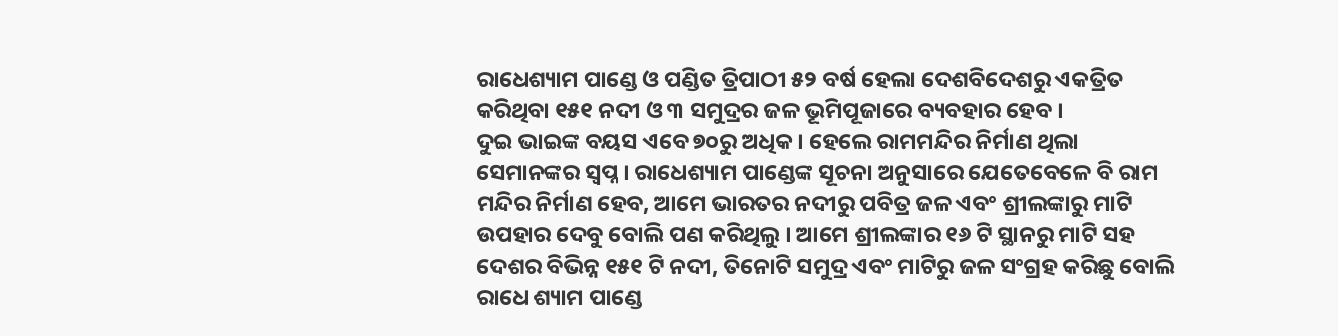ରାଧେଶ୍ୟାମ ପାଣ୍ଡେ ଓ ପଣ୍ଡିତ ତ୍ରିପାଠୀ ୫୨ ବର୍ଷ ହେଲା ଦେଶବିଦେଶରୁ ଏକତ୍ରିତ କରିଥିବା ୧୫୧ ନଦୀ ଓ ୩ ସମୁଦ୍ରର ଜଳ ଭୂମିପୂଜାରେ ବ୍ୟବହାର ହେବ ।
ଦୁଇ ଭାଇଙ୍କ ବୟସ ଏବେ ୭୦ରୁ ଅଧିକ । ହେଲେ ରାମମନ୍ଦିର ନିର୍ମାଣ ଥିଲା ସେମାନଙ୍କର ସ୍ବପ୍ନ । ରାଧେଶ୍ୟାମ ପାଣ୍ଡେଙ୍କ ସୂଚନା ଅନୁସାରେ ଯେତେବେଳେ ବି ରାମ ମନ୍ଦିର ନିର୍ମାଣ ହେବ, ଆମେ ଭାରତର ନଦୀରୁ ପବିତ୍ର ଜଳ ଏବଂ ଶ୍ରୀଲଙ୍କାରୁ ମାଟି ଉପହାର ଦେବୁ ବୋଲି ପଣ କରିଥିଲୁ । ଆମେ ଶ୍ରୀଲଙ୍କାର ୧୬ ଟି ସ୍ଥାନରୁ ମାଟି ସହ ଦେଶର ବିଭିନ୍ନ ୧୫୧ ଟି ନଦୀ, ତିନୋଟି ସମୁଦ୍ର ଏବଂ ମାଟିରୁ ଜଳ ସଂଗ୍ରହ କରିଛୁ ବୋଲି ରାଧେ ଶ୍ୟାମ ପାଣ୍ଡେ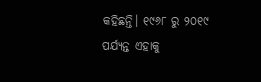କହିଛନ୍ତି। ୧୯୬୮ ରୁ ୨୦୧୯ ପର୍ଯ୍ୟନ୍ତ ଏହାକୁ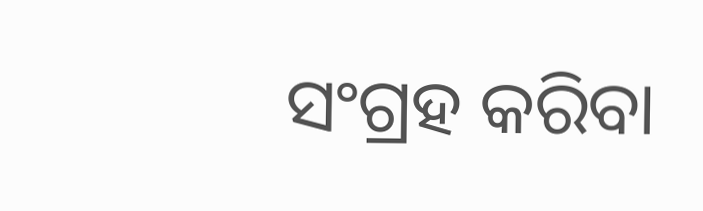ସଂଗ୍ରହ କରିବା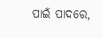ପାଇଁ ପାଦରେ,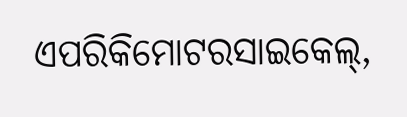ଏପରିକିମୋଟରସାଇକେଲ୍,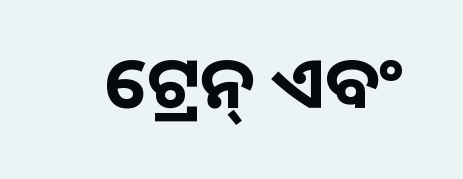ଟ୍ରେନ୍ ଏବଂ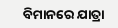ବିମାନରେ ଯାତ୍ରା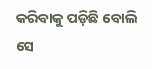କରିବାକୁ ପଡ଼ିଛି ବୋଲି ସେ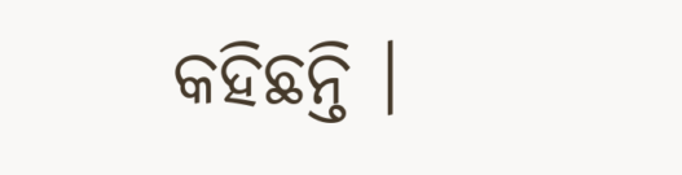କହିଛନ୍ତି ।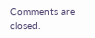Comments are closed.